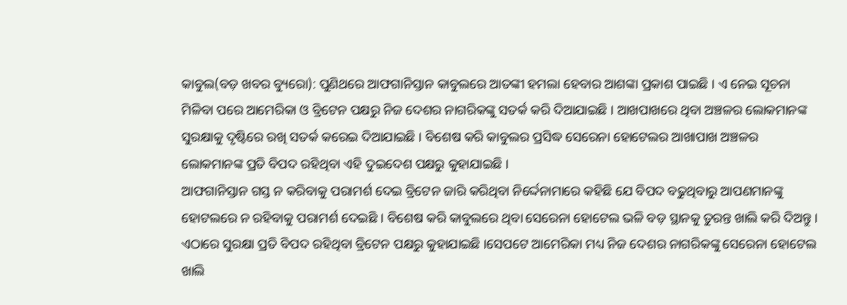କାବୁଲ(ବଡ଼ ଖବର ବ୍ୟୁରୋ): ପୁଣିଥରେ ଆଫଗାନିସ୍ତାନ କାବୁଲରେ ଆତଙ୍କୀ ହମଲା ହେବାର ଆଶଙ୍କା ପ୍ରକାଶ ପାଇଛି । ଏ ନେଇ ସୂଚନା ମିଳିବା ପରେ ଆମେରିକା ଓ ବ୍ରିଟେନ ପକ୍ଷରୁ ନିଜ ଦେଶର ନାଗରିକଙ୍କୁ ସତର୍କ କରି ଦିଆଯାଇଛି । ଆଖପାଖରେ ଥିବା ଅଞ୍ଚଳର ଲୋକମାନଙ୍କ ସୁରକ୍ଷାକୁ ଦୃଷ୍ଟିରେ ରଖି ସତର୍କ କରେଇ ଦିଆଯାଇଛି । ବିଶେଷ କରି କାବୁଲର ପ୍ରସିଦ୍ଧ ସେରେନା ହୋଟେଲର ଆଖାପାଖ ଅଞ୍ଚଳର ଲୋକମାନଙ୍କ ପ୍ରତି ବିପଦ ରହିଥିବା ଏହି ଦୁଇଦେଶ ପକ୍ଷରୁ କୁହାଯାଇଛି ।
ଆଫଗାନିସ୍ତାନ ଗସ୍ତ ନ କରିବାକୁ ପରାମର୍ଶ ଦେଇ ବ୍ରିଟେନ ଜାରି କରିଥିବା ନିର୍ଦ୍ଦେନାମାରେ କହିଛି ଯେ ବିପଦ ବଢୁଥିବାରୁ ଆପଣମାନଙ୍କୁ ହୋଟଲରେ ନ ରହିବାକୁ ପରାମର୍ଶ ଦେଇଛି । ବିଶେଷ କରି କାବୁଲରେ ଥିବା ସେରେନା ହୋଟେଲ ଭଳି ବଡ଼ ସ୍ଥାନକୁ ତୁରନ୍ତ ଖାଲି କରି ଦିଅନ୍ତୁ । ଏଠାରେ ସୁରକ୍ଷା ପ୍ରତି ବିପଦ ରହିଥିବା ବ୍ରିଟେନ ପକ୍ଷରୁ କୁହାଯାଇଛି ।ସେପଟେ ଆମେରିକା ମଧ୍ୟ ନିଜ ଦେଶର ନାଗରିକଙ୍କୁ ସେରେନା ହୋଟେଲ ଖାଲି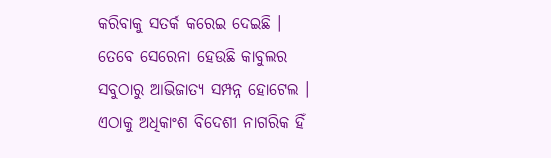କରିବାକୁ ସତର୍କ କରେଇ ଦେଇଛି ।
ତେବେ ସେରେନା ହେଉଛି କାବୁଲର ସବୁଠାରୁ ଆଭିଜାତ୍ୟ ସମ୍ପନ୍ନ ହୋଟେଲ । ଏଠାକୁ ଅଧିକାଂଶ ବିଦେଶୀ ନାଗରିକ ହିଁ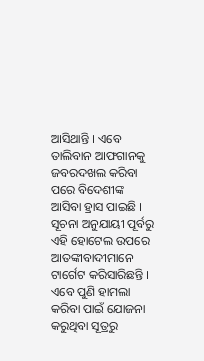ଆସିଥାନ୍ତି । ଏବେ ତାଲିବାନ ଆଫଗାନକୁ ଜବରଦଖଲ କରିବା ପରେ ବିଦେଶୀଙ୍କ ଆସିବା ହ୍ରାସ ପାଇଛି । ସୂଚନା ଅନୁଯାୟୀ ପୂର୍ବରୁ ଏହି ହୋଟେଲ ଉପରେ ଆତଙ୍କୀବାଦୀମାନେ ଟାର୍ଗେଟ କରିସାରିଛନ୍ତି । ଏବେ ପୁଣି ହାମଲା କରିବା ପାଇଁ ଯୋଜନା କରୁଥିବା ସୂତ୍ରରୁ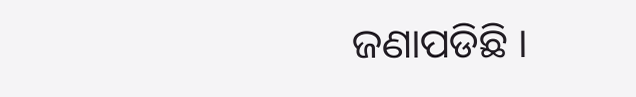ଜଣାପଡିଛି ।